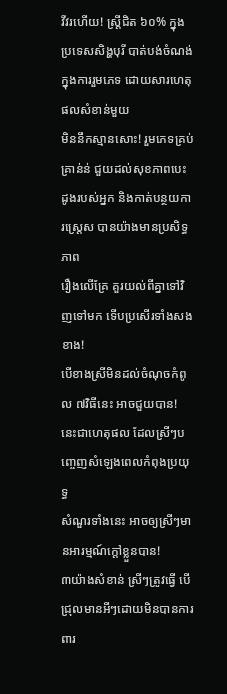វីវរហើយ! ស្រ្តីជិត ៦០% ក្នុងប្រទេសសិង្ហបុរី បាត់បង់ចំណង់ក្នុងការរួមភេទ ដោយសារហេតុផលសំខាន់មួយ
មិននឹកស្មានសោះ! រួមភេទគ្រប់គ្រាន់ន់ ជួយដល់សុខភាពបេះដូងរបស់អ្នក និងកាត់បន្ថយការស្រ្តេស បានយ៉ាងមានប្រសិទ្ធភាព
រឿងលើគ្រែ គួរយល់ពីគ្នាទៅវិញទៅមក ទើបប្រសើរទាំងសងខាង!
បើខាងស្រីមិនដល់ចំណុចកំពូល ៧វិធីនេះ អាចជួយបាន!
នេះជាហេតុផល ដែលស្រីៗបញ្ចេញសំឡេងពេលកំពុងប្រយុទ្ធ
សំណួរទាំងនេះ អាចឲ្យស្រីៗមានអារម្មណ៍ក្ដៅខ្លួនបាន!
៣យ៉ាងសំខាន់ ស្រីៗត្រូវធ្វើ បើជ្រុលមានអីៗដោយមិនបានការពារ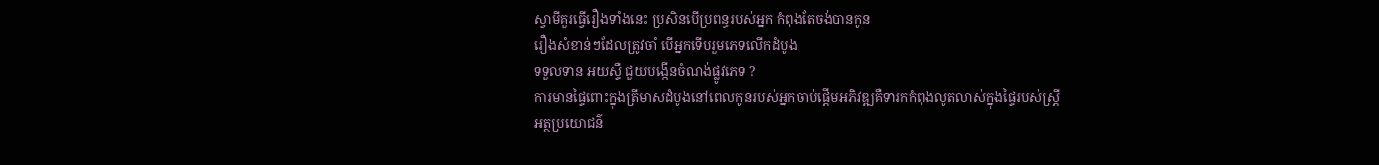ស្វាមីគួរធ្វើរឿងទាំងនេះ ប្រសិនបើប្រពន្ធរបស់អ្នក កំពុងតែចង់បានកូន
រឿងសំខាន់ៗដែលត្រូវចាំ បើអ្នកទើបរួមភេទលើកដំបូង
ទទួលទាន អយស្ទឺ ជួយបង្កើនចំណង់ផ្លូវភេទ ?
ការមានផ្ទៃពោះក្នុងត្រីមាសដំបូងនៅពេលកូនរបស់អ្នកចាប់ផ្តើមអភិវឌ្ឍគឺទារកកំពុងលូតលាស់ក្នុងផ្ទៃរបស់ស្ត្រី
អត្ថប្រយោជន៌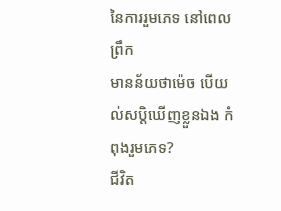នៃការរួមភេទ នៅពេលព្រឹក
មានន័យថាម៉េច បើយល់សប្តិឃើញខ្លួនឯង កំពុងរួមភេទ?
ជីវិត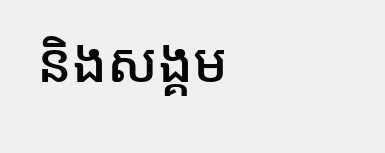និងសង្គម